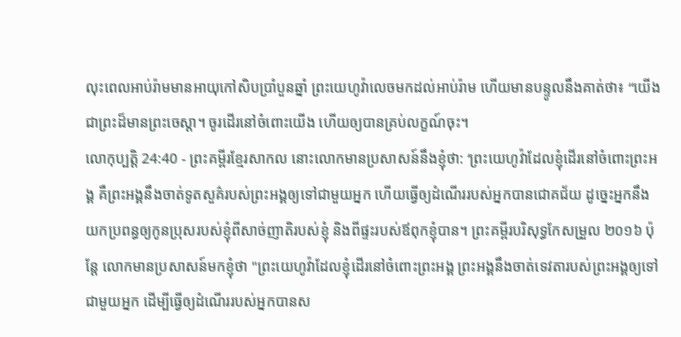លុះពេលអាប់រ៉ាមមានអាយុកៅសិបប្រាំបួនឆ្នាំ ព្រះយេហូវ៉ាលេចមកដល់អាប់រ៉ាម ហើយមានបន្ទូលនឹងគាត់ថា៖ “យើងជាព្រះដ៏មានព្រះចេស្ដា។ ចូរដើរនៅចំពោះយើង ហើយឲ្យបានគ្រប់លក្ខណ៍ចុះ។
លោកុប្បត្តិ 24:40 - ព្រះគម្ពីរខ្មែរសាកល នោះលោកមានប្រសាសន៍នឹងខ្ញុំថា: ‘ព្រះយេហូវ៉ាដែលខ្ញុំដើរនៅចំពោះព្រះអង្គ គឺព្រះអង្គនឹងចាត់ទូតសួគ៌របស់ព្រះអង្គឲ្យទៅជាមួយអ្នក ហើយធ្វើឲ្យដំណើររបស់អ្នកបានជោគជ័យ ដូច្នេះអ្នកនឹងយកប្រពន្ធឲ្យកូនប្រុសរបស់ខ្ញុំពីសាច់ញាតិរបស់ខ្ញុំ និងពីផ្ទះរបស់ឪពុកខ្ញុំបាន។ ព្រះគម្ពីរបរិសុទ្ធកែសម្រួល ២០១៦ ប៉ុន្តែ លោកមានប្រសាសន៍មកខ្ញុំថា "ព្រះយេហូវ៉ាដែលខ្ញុំដើរនៅចំពោះព្រះអង្គ ព្រះអង្គនឹងចាត់ទេវតារបស់ព្រះអង្គឲ្យទៅជាមួយអ្នក ដើម្បីធ្វើឲ្យដំណើររបស់អ្នកបានស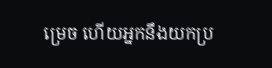ម្រេច ហើយអ្នកនឹងយកប្រ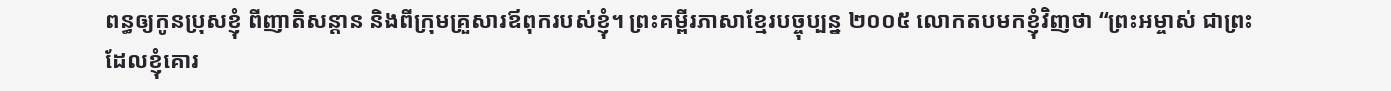ពន្ធឲ្យកូនប្រុសខ្ញុំ ពីញាតិសន្តាន និងពីក្រុមគ្រួសារឪពុករបស់ខ្ញុំ។ ព្រះគម្ពីរភាសាខ្មែរបច្ចុប្បន្ន ២០០៥ លោកតបមកខ្ញុំវិញថា “ព្រះអម្ចាស់ ជាព្រះដែលខ្ញុំគោរ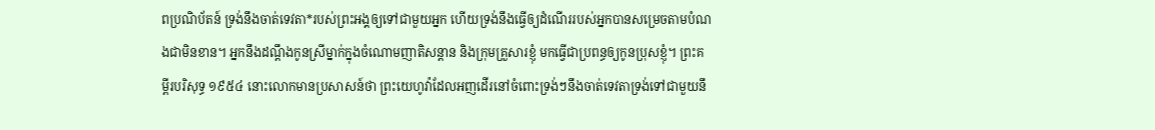ពប្រណិប័តន៍ ទ្រង់នឹងចាត់ទេវតា*របស់ព្រះអង្គឲ្យទៅជាមួយអ្នក ហើយទ្រង់នឹងធ្វើឲ្យដំណើររបស់អ្នកបានសម្រេចតាមបំណងជាមិនខាន។ អ្នកនឹងដណ្ដឹងកូនស្រីម្នាក់ក្នុងចំណោមញាតិសន្ដាន និងក្រុមគ្រួសារខ្ញុំ មកធ្វើជាប្រពន្ធឲ្យកូនប្រុសខ្ញុំ។ ព្រះគម្ពីរបរិសុទ្ធ ១៩៥៤ នោះលោកមានប្រសាសន៍ថា ព្រះយេហូវ៉ាដែលអញដើរនៅចំពោះទ្រង់ៗនឹងចាត់ទេវតាទ្រង់ទៅជាមួយនឹ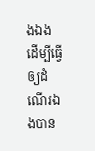ងឯង ដើម្បីធ្វើឲ្យដំណើរឯងបាន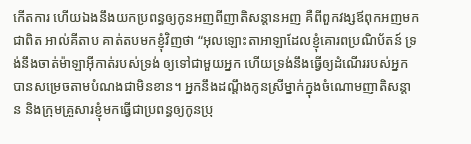កើតការ ហើយឯងនឹងយកប្រពន្ធឲ្យកូនអញពីញាតិសន្តានអញ គឺពីពួកវង្សឪពុកអញមកជាពិត អាល់គីតាប គាត់តបមកខ្ញុំវិញថា “អុលឡោះតាអាឡាដែលខ្ញុំគោរពប្រណិប័តន៍ ទ្រង់នឹងចាត់ម៉ាឡាអ៊ីកាត់របស់ទ្រង់ ឲ្យទៅជាមួយអ្នក ហើយទ្រង់នឹងធ្វើឲ្យដំណើររបស់អ្នក បានសម្រេចតាមបំណងជាមិនខាន។ អ្នកនឹងដណ្តឹងកូនស្រីម្នាក់ក្នុងចំណោមញាតិសន្តាន និងក្រុមគ្រួសារខ្ញុំមកធ្វើជាប្រពន្ធឲ្យកូនប្រុ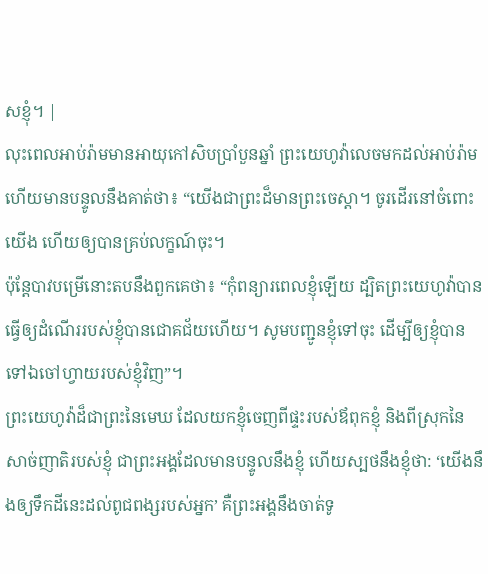សខ្ញុំ។ |
លុះពេលអាប់រ៉ាមមានអាយុកៅសិបប្រាំបួនឆ្នាំ ព្រះយេហូវ៉ាលេចមកដល់អាប់រ៉ាម ហើយមានបន្ទូលនឹងគាត់ថា៖ “យើងជាព្រះដ៏មានព្រះចេស្ដា។ ចូរដើរនៅចំពោះយើង ហើយឲ្យបានគ្រប់លក្ខណ៍ចុះ។
ប៉ុន្តែបាវបម្រើនោះតបនឹងពួកគេថា៖ “កុំពន្យារពេលខ្ញុំឡើយ ដ្បិតព្រះយេហូវ៉ាបានធ្វើឲ្យដំណើររបស់ខ្ញុំបានជោគជ័យហើយ។ សូមបញ្ជូនខ្ញុំទៅចុះ ដើម្បីឲ្យខ្ញុំបានទៅឯចៅហ្វាយរបស់ខ្ញុំវិញ”។
ព្រះយេហូវ៉ាដ៏ជាព្រះនៃមេឃ ដែលយកខ្ញុំចេញពីផ្ទះរបស់ឪពុកខ្ញុំ និងពីស្រុកនៃសាច់ញាតិរបស់ខ្ញុំ ជាព្រះអង្គដែលមានបន្ទូលនឹងខ្ញុំ ហើយស្បថនឹងខ្ញុំថា: ‘យើងនឹងឲ្យទឹកដីនេះដល់ពូជពង្សរបស់អ្នក’ គឺព្រះអង្គនឹងចាត់ទូ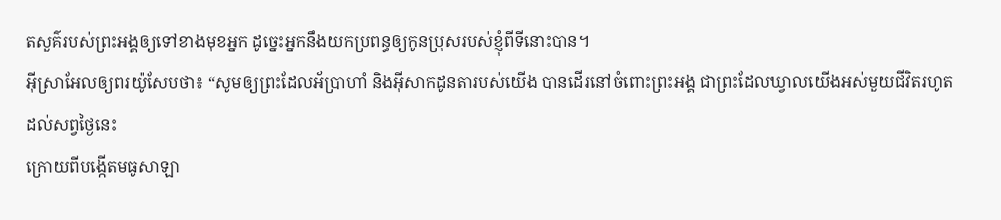តសួគ៌របស់ព្រះអង្គឲ្យទៅខាងមុខអ្នក ដូច្នេះអ្នកនឹងយកប្រពន្ធឲ្យកូនប្រុសរបស់ខ្ញុំពីទីនោះបាន។
អ៊ីស្រាអែលឲ្យពរយ៉ូសែបថា៖ “សូមឲ្យព្រះដែលអ័ប្រាហាំ និងអ៊ីសាកដូនតារបស់យើង បានដើរនៅចំពោះព្រះអង្គ ជាព្រះដែលឃ្វាលយើងអស់មួយជីវិតរហូតដល់សព្វថ្ងៃនេះ
ក្រោយពីបង្កើតមធូសាឡា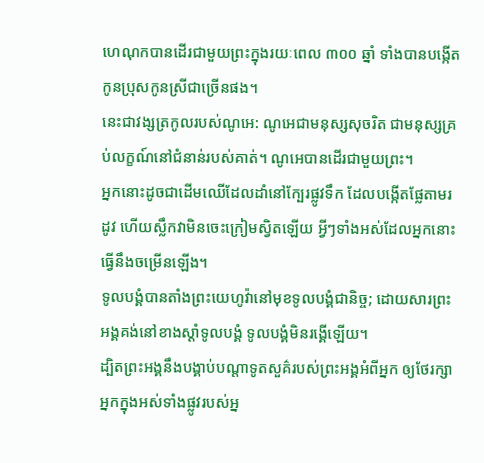ហេណុកបានដើរជាមួយព្រះក្នុងរយៈពេល ៣០០ ឆ្នាំ ទាំងបានបង្កើតកូនប្រុសកូនស្រីជាច្រើនផង។
នេះជាវង្សត្រកូលរបស់ណូអេ: ណូអេជាមនុស្សសុចរិត ជាមនុស្សគ្រប់លក្ខណ៍នៅជំនាន់របស់គាត់។ ណូអេបានដើរជាមួយព្រះ។
អ្នកនោះដូចជាដើមឈើដែលដាំនៅក្បែរផ្លូវទឹក ដែលបង្កើតផ្លែតាមរដូវ ហើយស្លឹកវាមិនចេះក្រៀមស្វិតឡើយ អ្វីៗទាំងអស់ដែលអ្នកនោះធ្វើនឹងចម្រើនឡើង។
ទូលបង្គំបានតាំងព្រះយេហូវ៉ានៅមុខទូលបង្គំជានិច្ច; ដោយសារព្រះអង្គគង់នៅខាងស្ដាំទូលបង្គំ ទូលបង្គំមិនរង្គើឡើយ។
ដ្បិតព្រះអង្គនឹងបង្គាប់បណ្ដាទូតសួគ៌របស់ព្រះអង្គអំពីអ្នក ឲ្យថែរក្សាអ្នកក្នុងអស់ទាំងផ្លូវរបស់អ្ន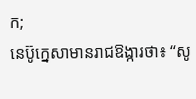ក;
នេប៊ូក្នេសាមានរាជឱង្ការថា៖ “សូ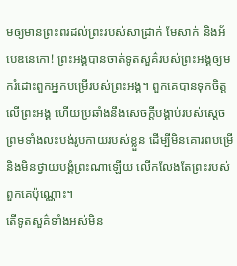មឲ្យមានព្រះពរដល់ព្រះរបស់សាដ្រាក់ មែសាក់ និងអ័បេឌនេកោ! ព្រះអង្គបានចាត់ទូតសួគ៌របស់ព្រះអង្គឲ្យមករំដោះពួកអ្នកបម្រើរបស់ព្រះអង្គ។ ពួកគេបានទុកចិត្តលើព្រះអង្គ ហើយប្រឆាំងនឹងសេចក្ដីបង្គាប់របស់ស្ដេច ព្រមទាំងលះបង់រូបកាយរបស់ខ្លួន ដើម្បីមិនគោរពបម្រើ និងមិនថ្វាយបង្គំព្រះណាឡើយ លើកលែងតែព្រះរបស់ពួកគេប៉ុណ្ណោះ។
តើទូតសួគ៌ទាំងអស់មិន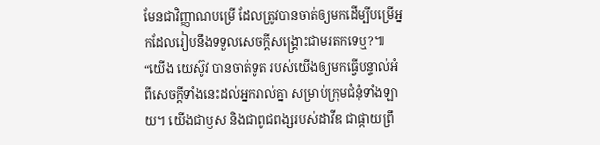មែនជាវិញ្ញាណបម្រើ ដែលត្រូវបានចាត់ឲ្យមកដើម្បីបម្រើអ្នកដែលរៀបនឹងទទួលសេចក្ដីសង្គ្រោះជាមរតកទេឬ?៕
“យើង យេស៊ូវ បានចាត់ទូត របស់យើងឲ្យមកធ្វើបន្ទាល់អំពីសេចក្ដីទាំងនេះដល់អ្នករាល់គ្នា សម្រាប់ក្រុមជំនុំទាំងឡាយ។ យើងជាឫស និងជាពូជពង្សរបស់ដាវីឌ ជាផ្កាយព្រឹ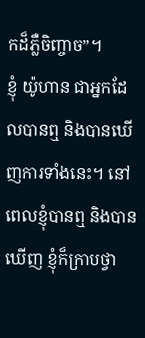កដ៏ភ្លឺចិញ្ចាច”។
ខ្ញុំ យ៉ូហាន ជាអ្នកដែលបានឮ និងបានឃើញការទាំងនេះ។ នៅពេលខ្ញុំបានឮ និងបានឃើញ ខ្ញុំក៏ក្រាបថ្វា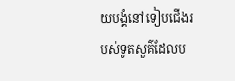យបង្គំនៅទៀបជើងរបស់ទូតសួគ៌ដែលប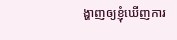ង្ហាញឲ្យខ្ញុំឃើញការ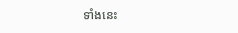ទាំងនេះ